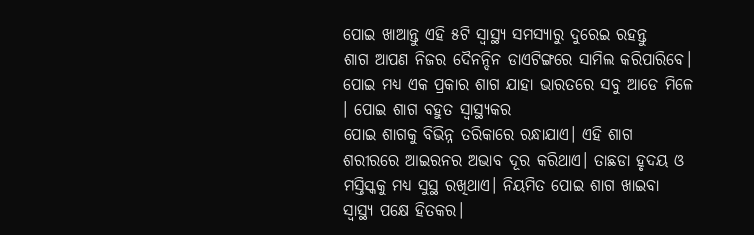ପୋଇ ଖାଆନ୍ତୁ ଏହି ୫ଟି ସ୍ୱାସ୍ଥ୍ୟ ସମସ୍ୟାରୁ ଦୁରେଇ ରହନ୍ତୁ
ଶାଗ ଆପଣ ନିଜର ଦୈନନ୍ଦିନ ଡାଏଟିଙ୍ଗରେ ସାମିଲ କରିପାରିବେ। ପୋଇ ମଧ୍ୟ ଏକ ପ୍ରକାର ଶାଗ ଯାହା ଭାରତରେ ସବୁ ଆଡେ ମିଳେ । ପୋଇ ଶାଗ ବହୁତ ସ୍ୱାସ୍ଥ୍ୟକର
ପୋଇ ଶାଗକୁ ବିଭିନ୍ନ ତରିକାରେ ରନ୍ଧାଯାଏ। ଏହି ଶାଗ ଶରୀରରେ ଆଇରନର ଅଭାବ ଦୂର କରିଥାଏ। ତାଛଡା ହୃଦୟ ଓ ମସ୍ତିସ୍କକୁ ମଧ୍ୟ ସୁସ୍ଥ ରଖିଥାଏ। ନିୟମିତ ପୋଇ ଶାଗ ଖାଇବା ସ୍ୱାସ୍ଥ୍ୟ ପକ୍ଷେ ହିତକର।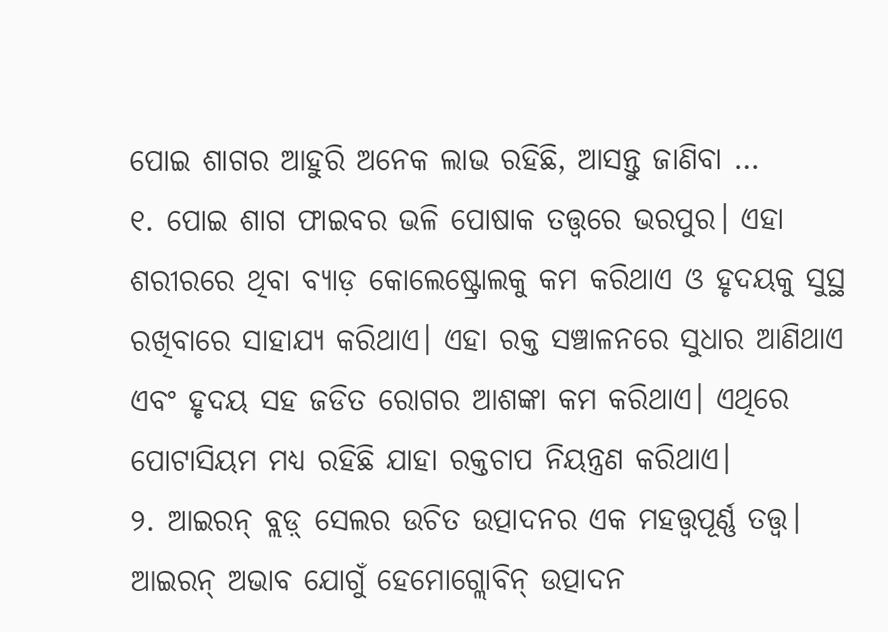ପୋଇ ଶାଗର ଆହୁରି ଅନେକ ଲାଭ ରହିଛି, ଆସନ୍ତୁ ଜାଣିବା …
୧. ପୋଇ ଶାଗ ଫାଇବର ଭଳି ପୋଷାକ ତତ୍ତ୍ୱରେ ଭରପୁର। ଏହା ଶରୀରରେ ଥିବା ବ୍ୟାଡ଼ କୋଲେଷ୍ଟ୍ରୋଲକୁ କମ କରିଥାଏ ଓ ହୃଦୟକୁ ସୁସ୍ଥ ରଖିବାରେ ସାହାଯ୍ୟ କରିଥାଏ। ଏହା ରକ୍ତ ସଞ୍ଚାଳନରେ ସୁଧାର ଆଣିଥାଏ ଏବଂ ହୃଦୟ ସହ ଜଡିତ ରୋଗର ଆଶଙ୍କା କମ କରିଥାଏ। ଏଥିରେ ପୋଟାସିୟମ ମଧ୍ୟ ରହିଛି ଯାହା ରକ୍ତଚାପ ନିୟନ୍ତ୍ରଣ କରିଥାଏ।
୨. ଆଇରନ୍ ବ୍ଲଡ଼୍ ସେଲର ଉଚିତ ଉତ୍ପାଦନର ଏକ ମହତ୍ତ୍ୱପୂର୍ଣ୍ଣ ତତ୍ତ୍ୱ। ଆଇରନ୍ ଅଭାବ ଯୋଗୁଁ ହେମୋଗ୍ଲୋବିନ୍ ଉତ୍ପାଦନ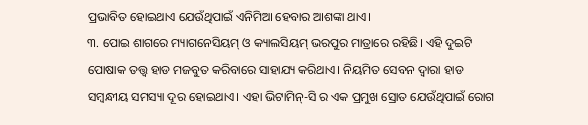ପ୍ରଭାବିତ ହୋଇଥାଏ ଯେଉଁଥିପାଇଁ ଏନିମିଆ ହେବାର ଆଶଙ୍କା ଥାଏ।
୩. ପୋଇ ଶାଗରେ ମ୍ୟାଗନେସିୟମ୍ ଓ କ୍ୟାଲସିୟମ୍ ଭରପୁର ମାତ୍ରାରେ ରହିଛି। ଏହି ଦୁଇଟି ପୋଷାକ ତତ୍ତ୍ୱ ହାଡ ମଜବୁତ କରିବାରେ ସାହାଯ୍ୟ କରିଥାଏ। ନିୟମିତ ସେବନ ଦ୍ୱାରା ହାଡ ସମ୍ବନ୍ଧୀୟ ସମସ୍ୟା ଦୂର ହୋଇଥାଏ। ଏହା ଭିଟାମିନ୍-ସି ର ଏକ ପ୍ରମୁଖ ସ୍ରୋତ ଯେଉଁଥିପାଇଁ ରୋଗ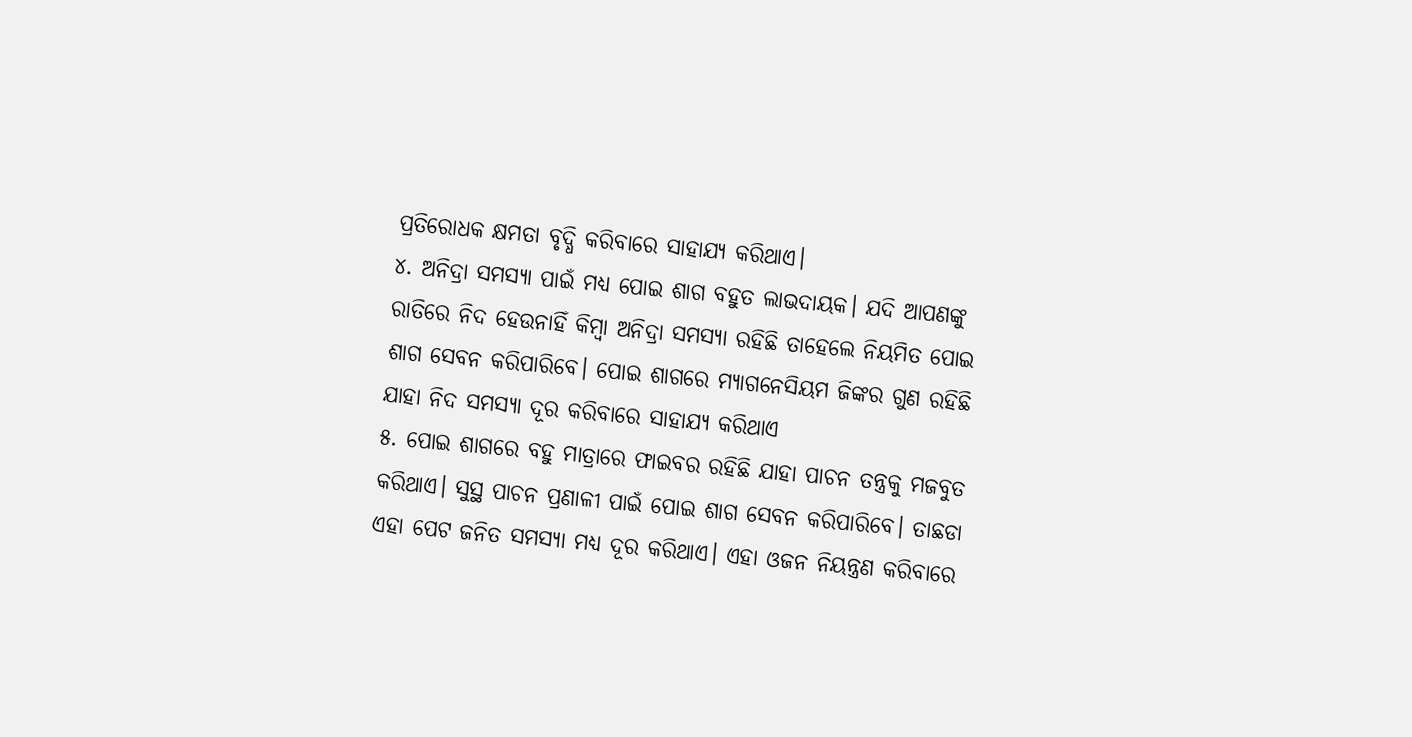ପ୍ରତିରୋଧକ କ୍ଷମତା ବୃଦ୍ଧି କରିବାରେ ସାହାଯ୍ୟ କରିଥାଏ।
୪. ଅନିଦ୍ରା ସମସ୍ୟା ପାଇଁ ମଧ୍ୟ ପୋଇ ଶାଗ ବହୁତ ଲାଭଦାୟକ। ଯଦି ଆପଣଙ୍କୁ ରାତିରେ ନିଦ ହେଉନାହିଁ କିମ୍ବା ଅନିଦ୍ରା ସମସ୍ୟା ରହିଛି ତାହେଲେ ନିୟମିତ ପୋଇ ଶାଗ ସେବନ କରିପାରିବେ। ପୋଇ ଶାଗରେ ମ୍ୟାଗନେସିୟମ ଜିଙ୍କର ଗୁଣ ରହିଛି ଯାହା ନିଦ ସମସ୍ୟା ଦୂର କରିବାରେ ସାହାଯ୍ୟ କରିଥାଏ
୫. ପୋଇ ଶାଗରେ ବହୁ ମାତ୍ରାରେ ଫାଇବର ରହିଛି ଯାହା ପାଚନ ତନ୍ତ୍ରକୁ ମଜବୁତ କରିଥାଏ। ସୁସ୍ଥ ପାଚନ ପ୍ରଣାଳୀ ପାଇଁ ପୋଇ ଶାଗ ସେବନ କରିପାରିବେ। ତାଛଡା ଏହା ପେଟ ଜନିତ ସମସ୍ୟା ମଧ୍ୟ ଦୂର କରିଥାଏ। ଏହା ଓଜନ ନିୟନ୍ତ୍ରଣ କରିବାରେ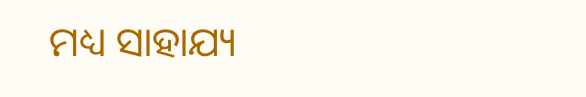ମଧ୍ୟ ସାହାଯ୍ୟ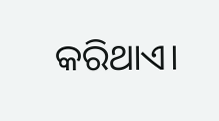କରିଥାଏ।